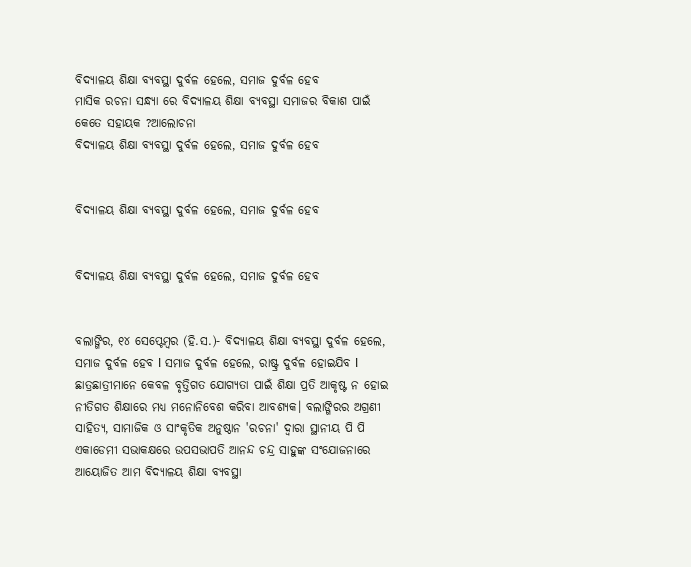ବିଦ୍ୟାଳୟ ଶିକ୍ଷା ବ୍ୟବସ୍ଥା ଦୁର୍ବଳ ହେଲେ, ସମାଜ ଦୁର୍ବଳ ହେବ
ମାସିକ ରଚନା ସନ୍ଧ୍ୟା ରେ ବିଦ୍ୟାଳୟ ଶିକ୍ଷା ବ୍ୟବସ୍ଥା ସମାଜର ବିକାଶ ପାଇଁ କେତେ ସହାୟକ ?ଆଲୋଚନା
ବିଦ୍ୟାଳୟ ଶିକ୍ଷା ବ୍ୟବସ୍ଥା ଦୁର୍ବଳ ହେଲେ, ସମାଜ ଦୁର୍ବଳ ହେବ


ବିଦ୍ୟାଳୟ ଶିକ୍ଷା ବ୍ୟବସ୍ଥା ଦୁର୍ବଳ ହେଲେ, ସମାଜ ଦୁର୍ବଳ ହେବ


ବିଦ୍ୟାଳୟ ଶିକ୍ଷା ବ୍ୟବସ୍ଥା ଦୁର୍ବଳ ହେଲେ, ସମାଜ ଦୁର୍ବଳ ହେବ


ବଲାଙ୍ଗିର, ୧୪ ସେପ୍ଟେମ୍ବର (ହି.ସ.)- ବିଦ୍ୟାଳୟ ଶିକ୍ଷା ବ୍ୟବସ୍ଥା ଦୁର୍ବଳ ହେଲେ, ସମାଜ ଦୁର୍ବଳ ହେବ l ସମାଜ ଦୁର୍ବଳ ହେଲେ, ରାଷ୍ଟ୍ର ଦୁର୍ବଳ ହୋଇଯିବ l ଛାତ୍ରଛାତ୍ରୀମାନେ କେବଳ ବୃତ୍ତିଗତ ଯୋଗ୍ୟତା ପାଇଁ ଶିକ୍ଷା ପ୍ରତି ଆକୃଷ୍ଟ ନ ହୋଇ ନୀତିଗତ ଶିକ୍ଷାରେ ମଧ୍ୟ ମନୋନିବେଶ କରିବା ଆବଶ୍ୟକ। ବଲାଙ୍ଗିରର ଅଗ୍ରଣୀ ସାହିତ୍ୟ, ସାମାଜିକ ଓ ସାଂକୃତିକ ଅନୁଷ୍ଠାନ 'ରଚନା' ଦ୍ୱାରା ସ୍ଥାନୀୟ ପି ପି ଏକାଡେମୀ ସଭାକକ୍ଷରେ ଉପସଭାପତି ଆନନ୍ଦ ଚନ୍ଦ୍ର ସାହୁଙ୍କ ସଂଯୋଜନାରେ ଆୟୋଜିତ ଆମ ବିଦ୍ୟାଳୟ ଶିକ୍ଷା ବ୍ୟବସ୍ଥା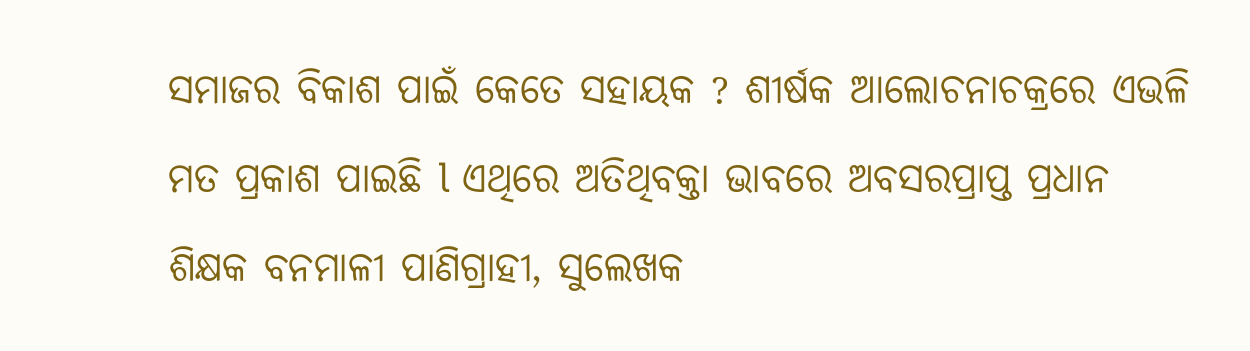ସମାଜର ବିକାଶ ପାଇଁ କେତେ ସହାୟକ ? ଶୀର୍ଷକ ଆଲୋଚନାଚକ୍ରରେ ଏଭଳି ମତ ପ୍ରକାଶ ପାଇଛି l ଏଥିରେ ଅତିଥିବକ୍ତା ଭାବରେ ଅବସରପ୍ରାପ୍ତ ପ୍ରଧାନ ଶିକ୍ଷକ ବନମାଳୀ ପାଣିଗ୍ରାହୀ, ସୁଲେଖକ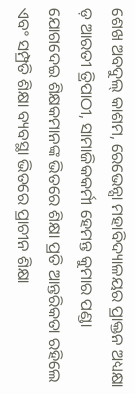ଶେଖ ଅବଦୁଲ୍ କାଶମ, ରେଭେନ୍ସା ମହାବିଦ୍ୟାଳୟର ପ୍ରାକ୍ତନ ଅଧ୍ୟକ୍ଷା ଡ଼ ଆରତୀ ତ୍ରିପାଠୀ, ସାମାଜିକକର୍ମୀ ହେମନ୍ତ କୁମାର ପଣ୍ଡା ଯୋଗଦେଇ ଶିକ୍ଷକମାନଙ୍କ ଭିତରେ ଶିକ୍ଷା ପ୍ରତି ଆନ୍ତରିକତା ରହିଲେ ଏବଂ ସମ୍ପ୍ରତି ଶିକ୍ଷା ବ୍ୟବସ୍ଥା ଭିତରେ ପ୍ରାଚୀନ ଶିକ୍ଷା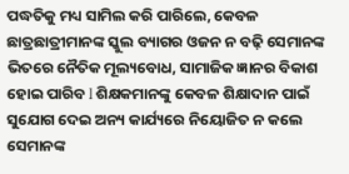ପଦ୍ଧତିକୁ ମଧ୍ୟ ସାମିଲ କରି ପାରିଲେ, କେବଳ ଛାତ୍ରଛାତ୍ରୀମାନଙ୍କ ସ୍କୁଲ ବ୍ୟାଗର ଓଜନ ନ ବଢ଼ି ସେମାନଙ୍କ ଭିତରେ ନୈତିକ ମୂଲ୍ୟବୋଧ, ସାମାଜିକ ଜ୍ଞାନର ବିକାଶ ହୋଇ ପାରିବ l ଶିକ୍ଷକମାନଙ୍କୁ କେବଳ ଶିକ୍ଷାଦାନ ପାଇଁ ସୁଯୋଗ ଦେଇ ଅନ୍ୟ କାର୍ଯ୍ୟରେ ନିୟୋଜିତ ନ କଲେ ସେମାନଙ୍କ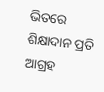ଭିତରେ ଶିକ୍ଷାଦାନ ପ୍ରତି ଆଗ୍ରହ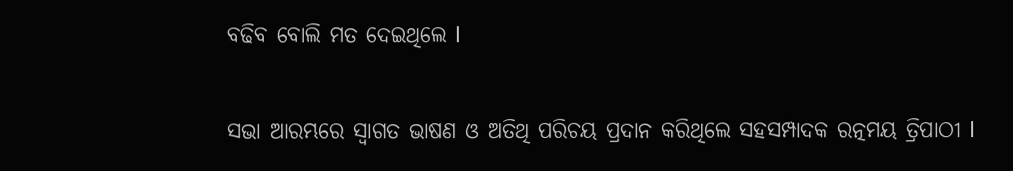ବଢିବ ବୋଲି ମତ ଦେଇଥିଲେ l

ସଭା ଆରମ୍ଭରେ ସ୍ୱାଗତ ଭାଷଣ ଓ ଅତିଥି ପରିଚୟ ପ୍ରଦାନ କରିଥିଲେ ସହସମ୍ପାଦକ ରତ୍ନମୟ ତ୍ରିପାଠୀ l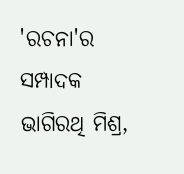'ରଚନା'ର ସମ୍ପାଦକ ଭାଗିରଥି ମିଶ୍ର,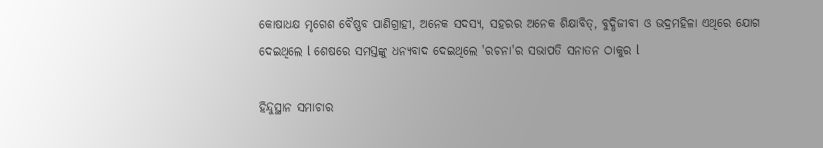କୋଷାଧକ୍ଷ ମୃଗେଶ ବୈଷ୍ଣବ ପାଣିଗ୍ରାହୀ, ଅନେକ ସଦସ୍ୟ, ସହରର ଅନେକ ଶିକ୍ଷାବିତ୍, ବୁଦ୍ଧିଜୀବୀ ଓ ଭଦ୍ରମହିଳା ଏଥିରେ ଯୋଗ ଦେଇଥିଲେ l ଶେଷରେ ସମସ୍ତଙ୍କୁ ଧନ୍ୟବାଦ ଦେଇଥିଲେ 'ରଚନା'ର ସଭାପତି ସନାତନ ଠାକୁର l

ହିନ୍ଦୁସ୍ଥାନ ସମାଚାର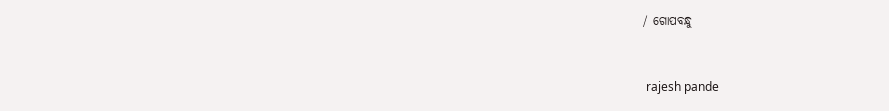/ ଗୋପବନ୍ଧୁ


 rajesh pande